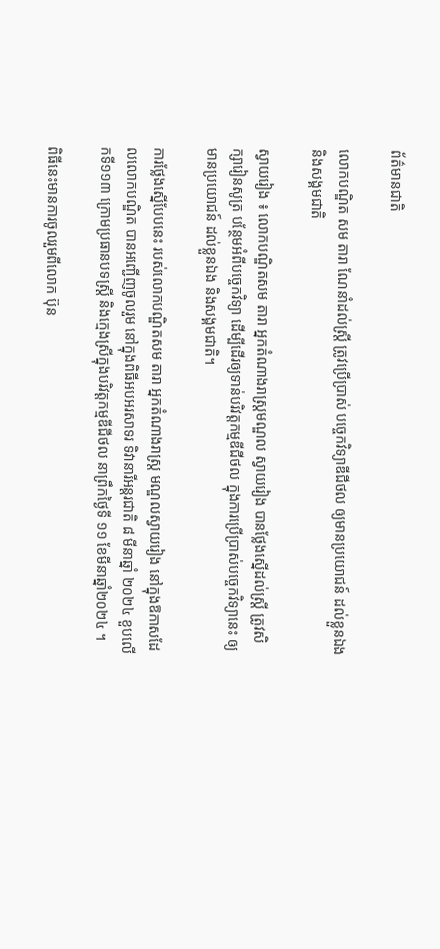ព័ត៌មានជាតិ

លោកបណ្ឌិត សម តារា ណែនាំដល់ស្ត្រី ត្រូវប្រើប្រាស់ បច្ចេកវិទ្យាឌីជីថល ឲ្យមានប្រយោជន៍ ដល់ខ្លួនឯង និងសង្គមជាតិ

ស្វាយរៀង ៖ លោកបណ្ឌិតសម តារា អ្នកតំណាងរាស្ត្រមណ្ឌល ស្វាយរៀង បានថ្លែងស្នើដល់ស្ត្រី ត្រូវសិក្សារៀនសូត្រ បន្ថែមអំពីបច្ចេកវិទ្យា ដើម្បីដើរឲ្យទាន់បរិវត្តកម្មឌីជីថល ក្នុងការប្រើប្រាស់បច្ចេកវិទ្យានេះ ឲ្យមានប្រយោជន៍ ដល់ខ្លួនឯង និងសង្គមជាតិ។

ការថ្លែងស្នើបែបនេះ របស់លោកបណ្ឌិតសម តារា អ្នកតំណាងរាស្ត្រ មណ្ឌលស្វាយរៀង នៅក្នុងឱកាសដែលលោកបណ្ឌិត បានអញ្ជើញចូលរួម នៅក្នុងពិធីអបអរសាទរ ទិវានារីអន្តរជាតិ ៨ មីនាឆ្នាំ ២០២៤ ខួបលើកទី១១៣ ក្រោមប្រធានបទស្ត្រី និងក្មេងស្រីក្នុងបរិវត្តកម្មឌីជីថល នាព្រឹកថ្ងៃទី ១១ ខែមីនាឆ្នាំ២០២៤ ។

ពិធីនេះមានការចូលរួមពីលោក ប៊ុន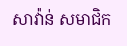សាវ៉ាន់ សមាជិក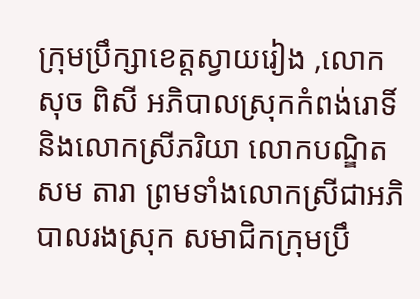ក្រុមប្រឹក្សាខេត្តស្វាយរៀង ,លោក សុច ពិសី អភិបាលស្រុកកំពង់រោទិ៍ និងលោកស្រីភរិយា លោកបណ្ឌិតសម តារា ព្រមទាំងលោកស្រីជាអភិបាលរងស្រុក សមាជិកក្រុមប្រឹ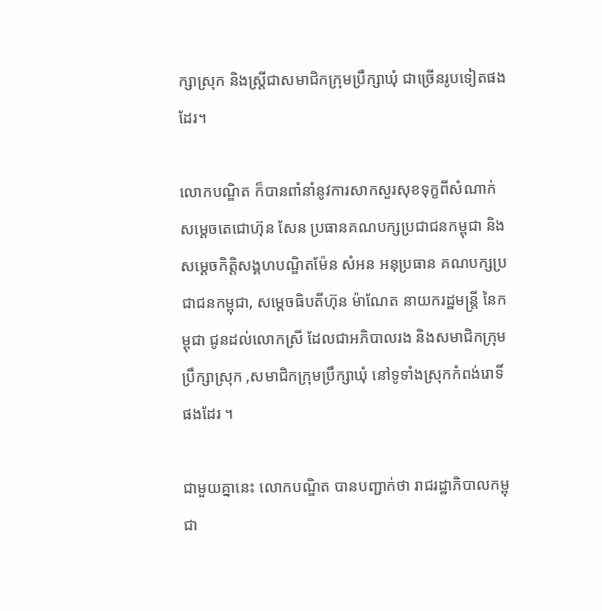ក្សាស្រុក និងស្ត្រីជាសមាជិកក្រុមប្រឹក្សាឃុំ ជាច្រើនរូបទៀតផងដែរ។

លោកបណ្ឌិត ក៏បានពាំនាំនូវការសាកសួរសុខទុក្ខពីសំណាក់ សម្ដេចតេជោហ៊ុន សែន ប្រធានគណបក្សប្រជាជនកម្ពុជា និងសម្ដេចកិត្តិសង្គហបណ្ឌិតម៉ែន សំអន អនុប្រធាន គណបក្សប្រជាជនកម្ពុជា, សម្ដេចធិបតីហ៊ុន ម៉ាណែត នាយករដ្ឋមន្ត្រី នៃកម្ពុជា ជូនដល់លោកស្រី ដែលជាអភិបាលរង និងសមាជិកក្រុមប្រឹក្សាស្រុក ,សមាជិកក្រុមប្រឹក្សាឃុំ នៅទូទាំងស្រុកកំពង់រោទិ៍ផងដែរ ។

ជាមួយគ្នានេះ លោកបណ្ឌិត បានបញ្ជាក់ថា រាជរដ្ឋាភិបាលកម្ពុជា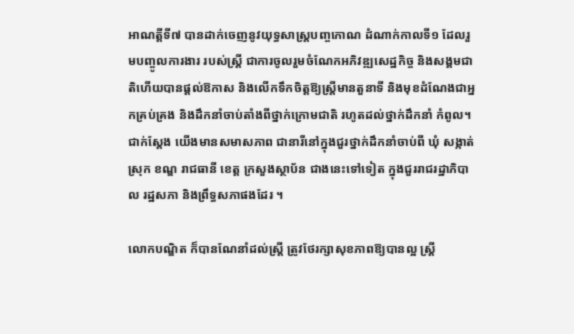អាណត្តីទី៧ បានដាក់ចេញនូវយុទ្ធសាស្រ្តបញ្ចកោណ ដំណាក់កាលទី១ ដែលរួមបញ្ចូលការងារ របស់ស្ត្រី ជាការចូលរួមចំណែកអភិវឌ្ឍសេដ្ឋកិច្ច និងសង្គមជាតិហើយបានផ្តល់ឱកាស និងលើកទឹកចិត្តឱ្យស្រ្តីមានតួនាទី និងមុខដំណែងជាអ្នកគ្រប់គ្រង និងដឹកនាំចាប់តាំងពីថ្នាក់ក្រោមជាតិ រហូតដល់ថ្នាក់ដឹកនាំ កំពូល។ ជាក់ស្តែង យើងមានសមាសភាព ជានារីនៅក្នុងជួរថ្នាក់ដឹកនាំចាប់ពី ឃុំ សង្កាត់ ស្រុក ខណ្ឌ រាជធានី ខេត្ត ក្រសួងស្ថាប័ន ជាងនេះទៅទៀត ក្នុងជួររាជរដ្ឋាភិបាល រដ្ឋសភា និងព្រឹទ្ធសភាផងដែរ ។

លោកបណ្ឌិត ក៏បានណែនាំដល់ស្ត្រី ត្រូវថែរក្សាសុខភាពឱ្យបានល្អ ស្រ្តី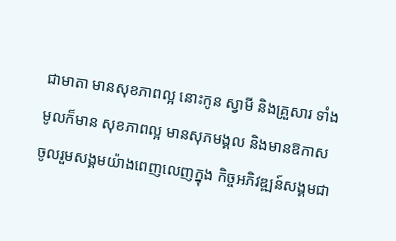ជាមាតា មានសុខភាពល្អ នោះកូន ស្វាមី និងគ្រួសារ ទាំងមូលក៏មាន សុខភាពល្អ មានសុភមង្គល និងមានឱកាស ចូលរួមសង្គមយ៉ាងពេញលេញក្នុង កិច្ចអភិវឌ្ឍន៍សង្គមជា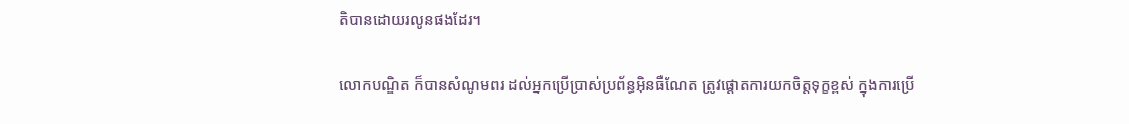តិបានដោយរលូនផងដែរ។

លោកបណ្ឌិត ក៏បានសំណូមពរ ដល់អ្នកប្រើប្រាស់ប្រព័ន្ធអុិនធឺណែត ត្រូវផ្តោតការយកចិត្តទុក្ខខ្ពស់ ក្នុងការប្រើ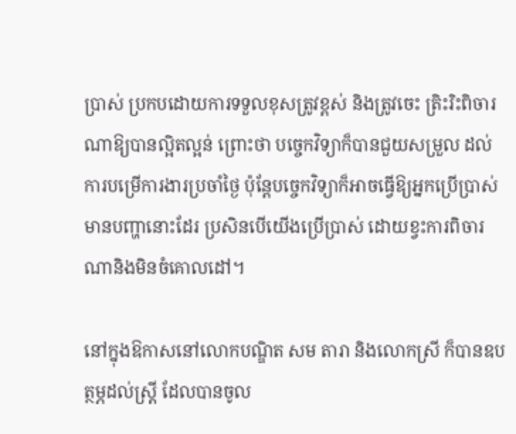ប្រាស់ ប្រកបដោយការទទួលខុសត្រូវខ្ពស់ និងត្រូវចេះ ត្រិះរិះពិចារណាឱ្យបានល្អិតល្អន់ ព្រោះថា បចេ្ចកវិទ្យាក៏បានជួយសម្រួល ដល់ការបម្រើការងារប្រចាំថ្ងៃ ប៉ុន្តែបច្ចេកវិទ្យាក៏អាចធ្វើឱ្យអ្នកប្រើប្រាស់ មានបញ្ហានោះដែរ ប្រសិនបើយើងប្រើប្រាស់ ដោយខ្វះការពិចារណានិងមិនចំគោលដៅ។

នៅក្នុងឱកាសនៅលោកបណ្ឌិត សម តារា និងលោកស្រី ក៏បានឧបត្ថម្ភដល់ស្ត្រី ដែលបានចូល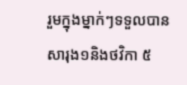រួមក្នុងម្នាក់ៗទទួលបានសារុង១និងថវិកា ៥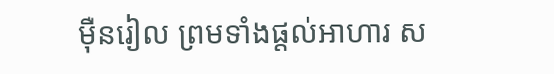ម៉ឺនរៀល ព្រមទាំងផ្ដល់អាហារ ស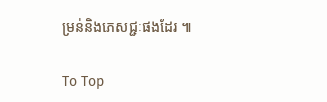ម្រន់និងភេសជ្ជៈផងដែរ ៕

To Top